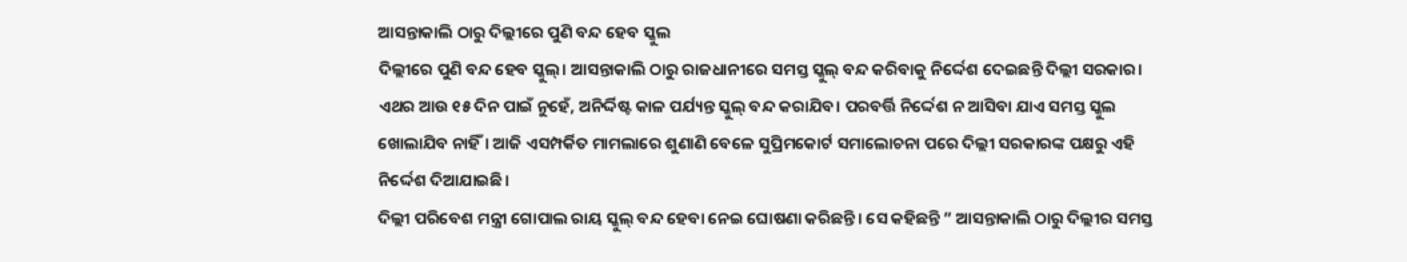ଆସନ୍ତାକାଲି ଠାରୁ ଦିଲ୍ଲୀରେ ପୁଣି ବନ୍ଦ ହେବ ସ୍କୁଲ
ଦିଲ୍ଲୀରେ ପୁଣି ବନ୍ଦ ହେବ ସ୍କୁଲ୍। ଆସନ୍ତାକାଲି ଠାରୁ ରାଜଧାନୀରେ ସମସ୍ତ ସ୍କୁଲ୍ ବନ୍ଦ କରିବାକୁ ନିର୍ଦ୍ଦେଶ ଦେଇଛନ୍ତି ଦିଲ୍ଲୀ ସରକାର। ଏଥର ଆଉ ୧୫ ଦିନ ପାଇଁ ନୁହେଁ, ଅନିର୍ଦ୍ଦିଷ୍ଟ କାଳ ପର୍ଯ୍ୟନ୍ତ ସ୍କୁଲ୍ ବନ୍ଦ କରାଯିବ। ପରବର୍ତ୍ତି ନିର୍ଦ୍ଦେଶ ନ ଆସିବା ଯାଏ ସମସ୍ତ ସ୍କୁଲ ଖୋଲାଯିବ ନାହିଁ। ଆଜି ଏସମ୍ପର୍କିତ ମାମଲାରେ ଶୁଣାଣି ବେଳେ ସୁପ୍ରିମକୋର୍ଟ ସମାଲୋଚନା ପରେ ଦିଲ୍ଲୀ ସରକାରଙ୍କ ପକ୍ଷରୁ ଏହି ନିର୍ଦ୍ଦେଶ ଦିଆଯାଇଛି।
ଦିଲ୍ଲୀ ପରିବେଶ ମନ୍ତ୍ରୀ ଗୋପାଲ ରାୟ ସ୍କୁଲ୍ ବନ୍ଦ ହେବା ନେଇ ଘୋଷଣା କରିଛନ୍ତି। ସେ କହିଛନ୍ତି ” ଆସନ୍ତାକାଲି ଠାରୁ ଦିଲ୍ଲୀର ସମସ୍ତ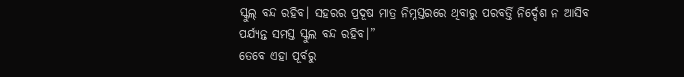ସ୍କୁଲ୍ ବନ୍ଦ ରହିବ। ସହରର ପ୍ରଦୂଷ ମାତ୍ର ନିମ୍ନସ୍ତରରେ ଥିବାରୁ ପରବର୍ତ୍ତି ନିର୍ଦ୍ଦେଶ ନ ଆସିବ ପର୍ଯ୍ୟନ୍ତ ସମସ୍ତ ସ୍କୁଲ ବନ୍ଦ ରହିବ।”
ତେବେ ଏହା ପୂର୍ବରୁ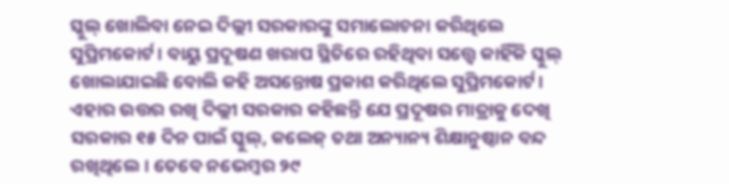ସ୍କୁଲ୍ ଖୋଲିବା ନେଇ ଦିଲ୍ଲୀ ସରକାରଙ୍କୁ ସମାଲୋଚନା କରିଥିଲେ ସୁପ୍ରିମକୋର୍ଟ। ବାୟୁ ପ୍ରଦୂଷଣ ଖରାପ ସ୍ଥିତିରେ ରହିଥିବା ସତ୍ତ୍ୱେ କାହିଁକି ସ୍କୁଲ୍ ଖୋଲାଯାଇଛି ବୋଲି କହି ଅସନ୍ତୋଷ ପ୍ରକାଶ କରିଥିଲେ ସୁପ୍ରିମକୋର୍ଟ। ଏହାର ଉତ୍ତର ରଖି ଦିଲ୍ଲୀ ସରକାର କହିଛନ୍ତି ଯେ ପ୍ରଦୂଷର ମାତ୍ରାକୁ ଦେଖି ସରକାର ୧୫ ଦିନ ପାଇଁ ସ୍କୁଲ୍, କଲେଜ୍ ତଥା ଅନ୍ୟାନ୍ୟ ଶିକ୍ଷାନୁଷ୍ଠାନ ବନ୍ଦ ରଖିଥିଲେ। ତେବେ ନଭେମ୍ବର ୨୯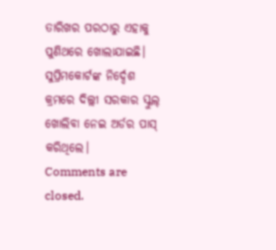ତାରିଖର ପରଠାରୁ ଏହାକୁ ପୁଣିଥରେ ଖୋଲାଯାଇଛି। ସୁପ୍ରିମକୋର୍ଟଙ୍କ ନିର୍ଦ୍ଦେଶ କ୍ରମରେ ଦିଲ୍ଲୀ ସରକାର ସ୍କୁଲ୍ ଖୋଲିବା ନେଇ ଅର୍ଡର ପାସ୍ କରିଥିଲେ।
Comments are closed.